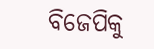ବିଜେପିକୁ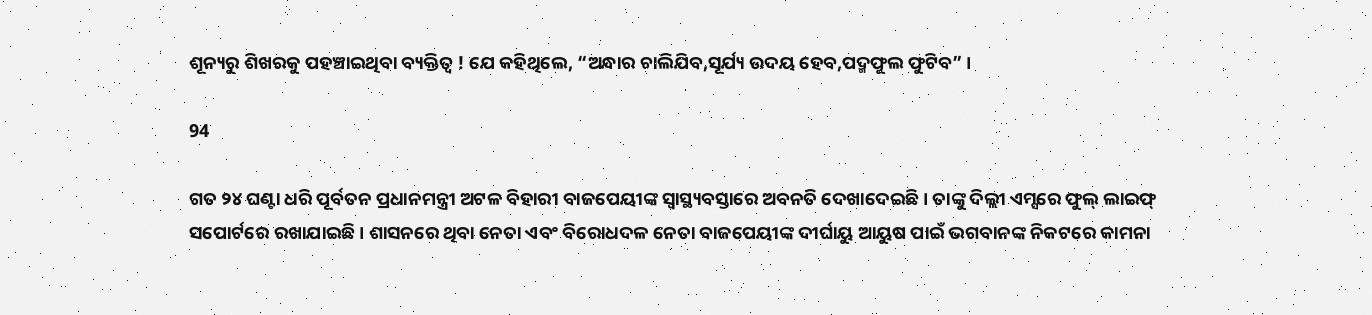ଶୂନ୍ୟରୁ ଶିଖରକୁ ପହଞ୍ଚାଇଥିବା ବ୍ୟକ୍ତିତ୍ୱ ! ଯେ କହିଥିଲେ, “ଅନ୍ଧାର ଚାଲିଯିବ,ସୂର୍ଯ୍ୟ ଉଦୟ ହେବ,ପଦ୍ମଫୁଲ ଫୁଟିବ” ।

94

ଗତ ୨୪ ଘଣ୍ଟା ଧରି ପୂର୍ବତନ ପ୍ରଧାନମନ୍ତ୍ରୀ ଅଟଳ ବିହାରୀ ବାଜପେୟୀଙ୍କ ସ୍ୱାସ୍ଥ୍ୟବସ୍ତାରେ ଅବନତି ଦେଖାଦେଇଛି । ତାଙ୍କୁ ଦିଲ୍ଲୀ ଏମ୍ସରେ ଫୁଲ୍ ଲାଇଫ୍ ସପୋର୍ଟରେ ରଖାଯାଇଛି । ଶାସନରେ ଥିବା ନେତା ଏବଂ ବିରୋଧଦଳ ନେତା ବାଜପେୟୀଙ୍କ ଦୀର୍ଘାୟୁ ଆୟୁଷ ପାଇଁ ଭଗବାନଙ୍କ ନିକଟରେ କାମନା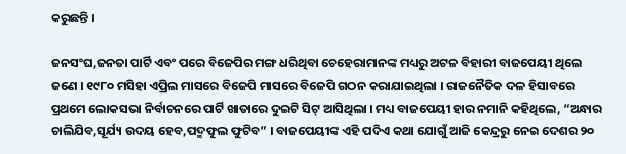କରୁଛନ୍ତି ।

ଜନସଂଘ,ଜନତା ପାର୍ଟି ଏବଂ ପରେ ବିଜେପିର ମଙ୍ଗ ଧରିଥିବା ଚେହେରାମାନଙ୍କ ମଧ୍ୟରୁ ଅଟଳ ବିହାରୀ ବାଜପେୟୀ ଥିଲେ ଜଣେ । ୧୯୮୦ ମସିହା ଏପ୍ରିଲ ମାସରେ ବିଜେପି ମାସରେ ବିଜେପି ଗଠନ କରାଯାଇଥିଲା । ରାଜନୈତିକ ଦଳ ହିସାବରେ ପ୍ରଥମେ ଲୋକସଭା ନିର୍ବାଚନରେ ପାର୍ଟି ଖାତାରେ ଦୁଇଟି ସିଟ୍ ଆସିଥିଲା । ମଧ୍ୟ ବାଜପେୟୀ ହାର ନମାନି କହିଥିଲେ, “ଅନ୍ଧାର ଚାଲିଯିବ,ସୂର୍ଯ୍ୟ ଉଦୟ ହେବ,ପଦ୍ମଫୁଲ ଫୁଟିବ” । ବାଜପେୟୀଙ୍କ ଏହି ପଦିଏ କଥା ଯୋଗୁଁ ଆଜି କେନ୍ଦ୍ରରୁ ନେଇ ଦେଶର ୨୦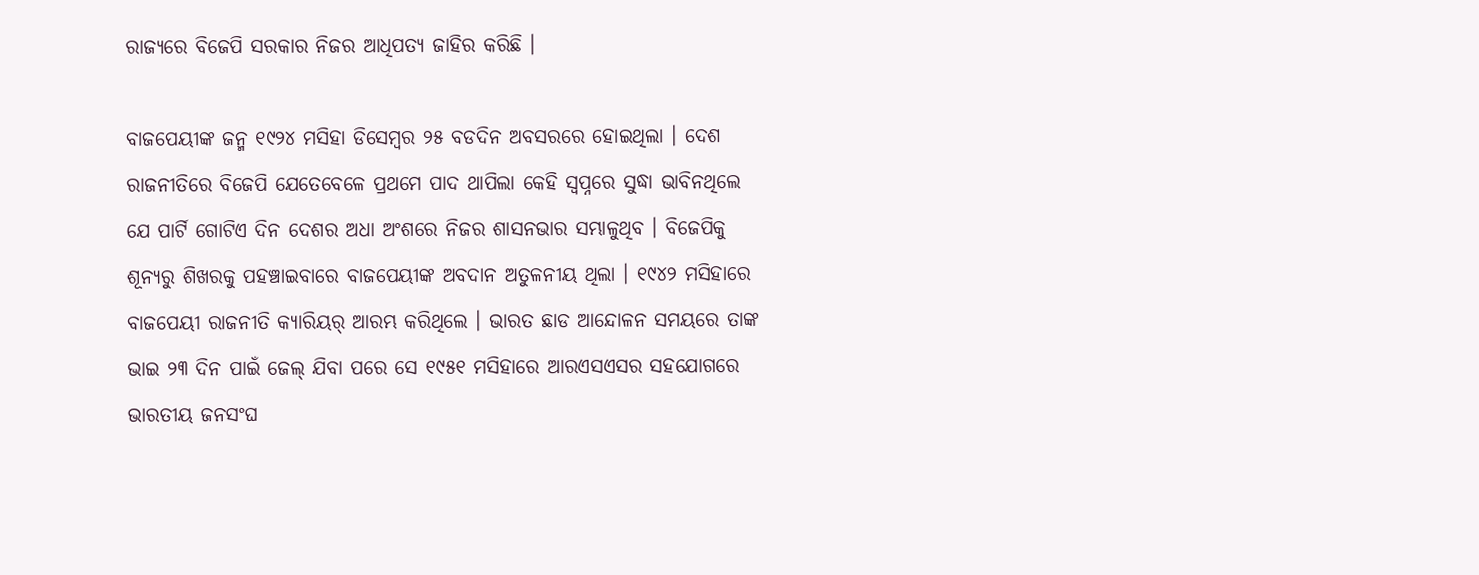ରାଜ୍ୟରେ ବିଜେପି ସରକାର ନିଜର ଆଧିପତ୍ୟ ଜାହିର କରିଛି ।

ବାଜପେୟୀଙ୍କ ଜନ୍ମ ୧୯୨୪ ମସିହା ଡିସେମ୍ବର ୨୫ ବଡଦିନ ଅବସରରେ ହୋଇଥିଲା । ଦେଶ ରାଜନୀତିରେ ବିଜେପି ଯେତେବେଳେ ପ୍ରଥମେ ପାଦ ଥାପିଲା କେହି ସ୍ୱପ୍ନରେ ସୁଦ୍ଧା ଭାବିନଥିଲେ ଯେ ପାର୍ଟି ଗୋଟିଏ ଦିନ ଦେଶର ଅଧା ଅଂଶରେ ନିଜର ଶାସନଭାର ସମ୍ଭାଳୁଥିବ । ବିଜେପିକୁ ଶୂନ୍ୟରୁ ଶିଖରକୁ ପହଞ୍ଚାଇବାରେ ବାଜପେୟୀଙ୍କ ଅବଦାନ ଅତୁଳନୀୟ ଥିଲା । ୧୯୪୨ ମସିହାରେ ବାଜପେୟୀ ରାଜନୀତି କ୍ୟାରିୟର୍ ଆରମ୍ଭ କରିଥିଲେ । ଭାରତ ଛାଡ ଆନ୍ଦୋଳନ ସମୟରେ ତାଙ୍କ ଭାଇ ୨୩ ଦିନ ପାଇଁ ଜେଲ୍ ଯିବା ପରେ ସେ ୧୯୫୧ ମସିହାରେ ଆରଏସଏସର ସହଯୋଗରେ ଭାରତୀୟ ଜନସଂଘ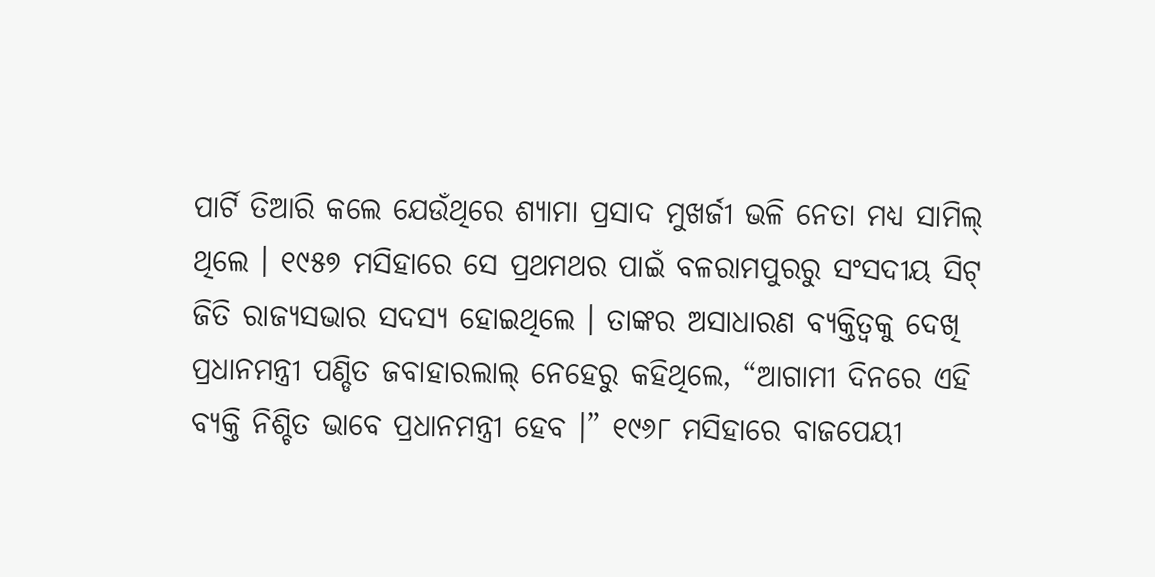ପାର୍ଟି ତିଆରି କଲେ ଯେଉଁଥିରେ ଶ୍ୟାମା ପ୍ରସାଦ ମୁଖର୍ଜୀ ଭଳି ନେତା ମଧ୍ୟ ସାମିଲ୍ ଥିଲେ । ୧୯୫୭ ମସିହାରେ ସେ ପ୍ରଥମଥର ପାଇଁ ବଳରାମପୁରରୁ ସଂସଦୀୟ ସିଟ୍ ଜିତି ରାଜ୍ୟସଭାର ସଦସ୍ୟ ହୋଇଥିଲେ । ତାଙ୍କର ଅସାଧାରଣ ବ୍ୟକ୍ତିତ୍ୱକୁ ଦେଖି ପ୍ରଧାନମନ୍ତ୍ରୀ ପଣ୍ଡିତ ଜବାହାରଲାଲ୍ ନେହେରୁ କହିଥିଲେ, “ଆଗାମୀ ଦିନରେ ଏହି ବ୍ୟକ୍ତି ନିଶ୍ଚିତ ଭାବେ ପ୍ରଧାନମନ୍ତ୍ରୀ ହେବ ।” ୧୯୬୮ ମସିହାରେ ବାଜପେୟୀ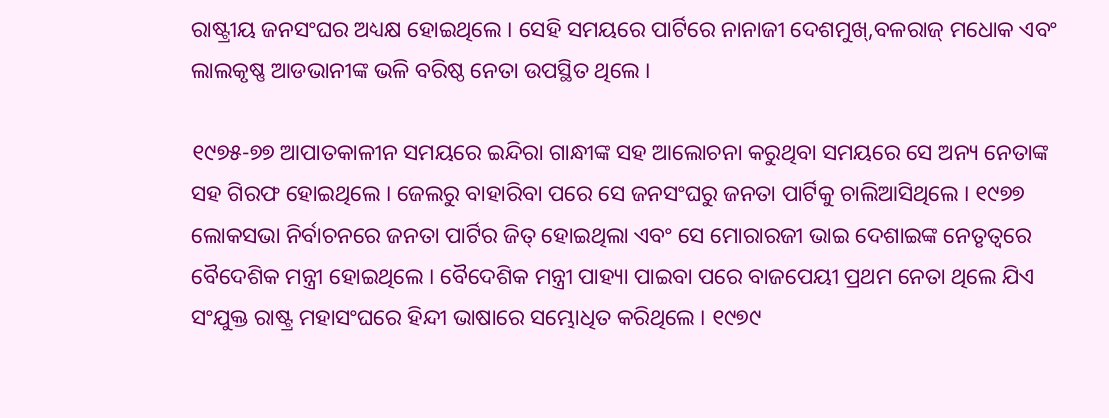ରାଷ୍ଟ୍ରୀୟ ଜନସଂଘର ଅଧ୍ୟକ୍ଷ ହୋଇଥିଲେ । ସେହି ସମୟରେ ପାର୍ଟିରେ ନାନାଜୀ ଦେଶମୁଖ୍,ବଳରାଜ୍ ମଧୋକ ଏବଂ ଲାଲକୃଷ୍ଣ ଆଡଭାନୀଙ୍କ ଭଳି ବରିଷ୍ଠ ନେତା ଉପସ୍ଥିତ ଥିଲେ ।

୧୯୭୫-୭୭ ଆପାତକାଳୀନ ସମୟରେ ଇନ୍ଦିରା ଗାନ୍ଧୀଙ୍କ ସହ ଆଲୋଚନା କରୁଥିବା ସମୟରେ ସେ ଅନ୍ୟ ନେତାଙ୍କ ସହ ଗିରଫ ହୋଇଥିଲେ । ଜେଲରୁ ବାହାରିବା ପରେ ସେ ଜନସଂଘରୁ ଜନତା ପାର୍ଟିକୁ ଚାଲିଆସିଥିଲେ । ୧୯୭୭ ଲୋକସଭା ନିର୍ବାଚନରେ ଜନତା ପାର୍ଟିର ଜିତ୍ ହୋଇଥିଲା ଏବଂ ସେ ମୋରାରଜୀ ଭାଇ ଦେଶାଇଙ୍କ ନେତୃତ୍ୱରେ ବୈଦେଶିକ ମନ୍ତ୍ରୀ ହୋଇଥିଲେ । ବୈଦେଶିକ ମନ୍ତ୍ରୀ ପାହ୍ୟା ପାଇବା ପରେ ବାଜପେୟୀ ପ୍ରଥମ ନେତା ଥିଲେ ଯିଏ ସଂଯୁକ୍ତ ରାଷ୍ଟ୍ର ମହାସଂଘରେ ହିନ୍ଦୀ ଭାଷାରେ ସମ୍ଭୋଧିତ କରିଥିଲେ । ୧୯୭୯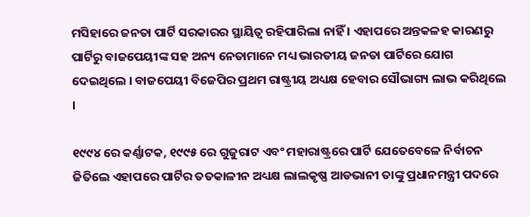ମସିହାରେ ଜନତା ପାର୍ଟି ସରକାରର ସ୍ଥାୟିତ୍ୱ ରହିପାରିଲା ନାହିଁ । ଏହାପରେ ଅନ୍ତକଳହ କାରଣରୁ ପାର୍ଟିରୁ ବାଜପେୟୀଙ୍କ ସହ ଅନ୍ୟ ନେତାମାନେ ମଧ୍ୟ ଭାରତୀୟ ଜନତା ପାର୍ଟିରେ ଯୋଗ ଦେଇଥିଲେ । ବାଜପେୟୀ ବିଜେପିର ପ୍ରଥମ ରାଷ୍ଟ୍ରୀୟ ଅଧ୍ୟକ୍ଷ ହେବାର ସୌଭାଗ୍ୟ ଲାଭ କରିଥିଲେ ।

୧୯୯୪ ରେ କର୍ଣ୍ଣାଟକ, ୧୯୯୫ ରେ ଗୁଜୁରାଟ ଏବଂ ମହାରାଷ୍ଟ୍ରରେ ପାର୍ଟି ଯେତେବେଳେ ନିର୍ବାଚନ ଜିତିଲେ ଏହାପରେ ପାର୍ଟିର ତତକାଳୀନ ଅଧ୍ୟକ୍ଷ ଲାଲକୃଷ୍ଣ ଆଡଭାନୀ ତାଙ୍କୁ ପ୍ରଧାନମନ୍ତ୍ରୀ ପଦରେ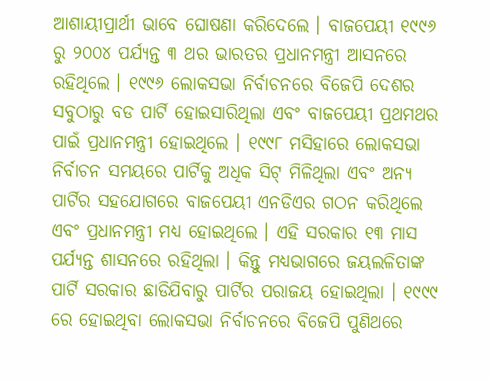ଆଶାୟୀପ୍ରାର୍ଥୀ ଭାବେ ଘୋଷଣା କରିଦେଲେ । ବାଜପେୟୀ ୧୯୯୬ ରୁ ୨୦୦୪ ପର୍ଯ୍ୟନ୍ତ ୩ ଥର ଭାରତର ପ୍ରଧାନମନ୍ତ୍ରୀ ଆସନରେ ରହିଥିଲେ । ୧୯୯୬ ଲୋକସଭା ନିର୍ବାଚନରେ ବିଜେପି ଦେଶର ସବୁଠାରୁ ବଡ ପାର୍ଟି ହୋଇସାରିଥିଲା ଏବଂ ବାଜପେୟୀ ପ୍ରଥମଥର ପାଇଁ ପ୍ରଧାନମନ୍ତ୍ରୀ ହୋଇଥିଲେ । ୧୯୯୮ ମସିହାରେ ଲୋକସଭା ନିର୍ବାଚନ ସମୟରେ ପାର୍ଟିକୁ ଅଧିକ ସିଟ୍ ମିଳିଥିଲା ଏବଂ ଅନ୍ୟ ପାର୍ଟିର ସହଯୋଗରେ ବାଜପେୟୀ ଏନଡିଏର ଗଠନ କରିଥିଲେ ଏବଂ ପ୍ରଧାନମନ୍ତ୍ରୀ ମଧ୍ୟ ହୋଇଥିଲେ । ଏହି ସରକାର ୧୩ ମାସ ପର୍ଯ୍ୟନ୍ତ ଶାସନରେ ରହିଥିଲା । କିନ୍ତୁ ମଧ୍ୟଭାଗରେ ଜୟଲଳିତାଙ୍କ ପାର୍ଟି ସରକାର ଛାଡିଯିବାରୁ ପାର୍ଟିର ପରାଜୟ ହୋଇଥିଲା । ୧୯୯୯ ରେ ହୋଇଥିବା ଲୋକସଭା ନିର୍ବାଚନରେ ବିଜେପି ପୁଣିଥରେ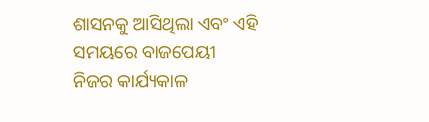ଶାସନକୁ ଆସିଥିଲା ଏବଂ ଏହି ସମୟରେ ବାଜପେୟୀ ନିଜର କାର୍ଯ୍ୟକାଳ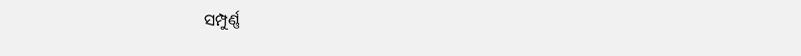ସମ୍ପୁର୍ଣ୍ଣ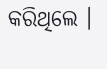କରିଥିଲେ ।